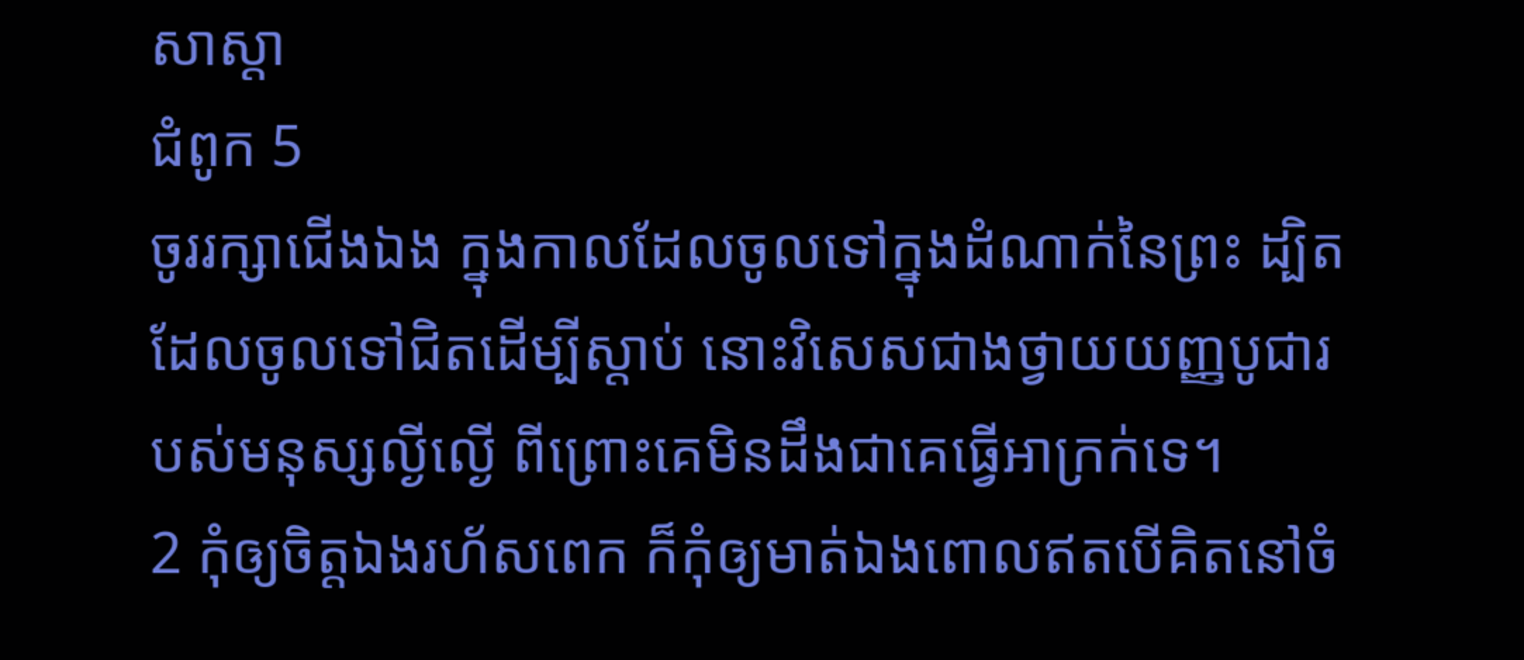សាស្តា
ជំពូក 5
ចូររក្សាជើងឯង ក្នុងកាលដែលចូលទៅក្នុងដំណាក់នៃព្រះ ដ្បិតដែលចូលទៅជិតដើម្បីស្តាប់ នោះវិសេសជាងថ្វាយយញ្ញបូជារបស់មនុស្សល្ងីល្ងើ ពីព្រោះគេមិនដឹងជាគេធ្វើអាក្រក់ទេ។
2 កុំឲ្យចិត្តឯងរហ័សពេក ក៏កុំឲ្យមាត់ឯងពោលឥតបើគិតនៅចំ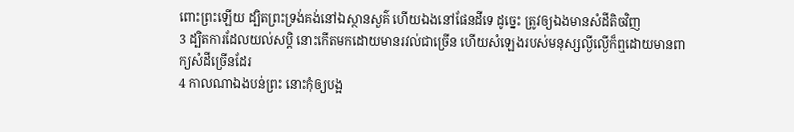ពោះព្រះឡើយ ដ្បិតព្រះទ្រង់គង់នៅឯស្ថានសួគ៌ ហើយឯងនៅផែនដីទេ ដូច្នេះ ត្រូវឲ្យឯងមានសំដីតិចវិញ
3 ដ្បិតការដែលយល់សប្តិ នោះកើតមកដោយមានរវល់ជាច្រើន ហើយសំឡេងរបស់មនុស្សល្ងីល្ងើក៏ឮដោយមានពាក្យសំដីច្រើនដែរ
4 កាលណាឯងបន់ព្រះ នោះកុំឲ្យបង្អ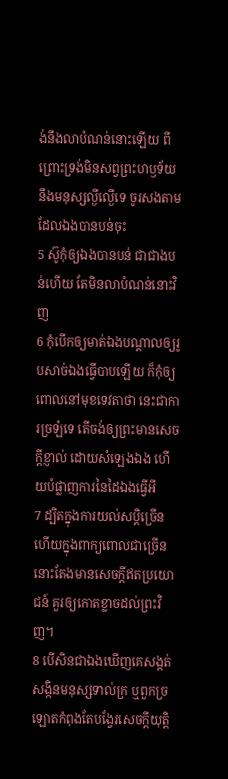ង់នឹងលាបំណន់នោះឡើយ ពីព្រោះទ្រង់មិនសព្វព្រះហឫទ័យនឹងមនុស្សល្ងីល្ងើទេ ចូរសងតាមដែលឯងបានបន់ចុះ
5 ស៊ូកុំឲ្យឯងបានបន់ ជាជាងបន់ហើយ តែមិនលាបំណន់នោះវិញ
6 កុំបើកឲ្យមាត់ឯងបណ្តាលឲ្យរូបសាច់ឯងធ្វើបាបឡើយ ក៏កុំឲ្យពោលនៅមុខទេវតាថា នេះជាការច្រឡំទេ តើចង់ឲ្យព្រះមានសេចក្ដីខ្ញាល់ ដោយសំឡេងឯង ហើយបំផ្លាញការនៃដៃឯងធ្វើអី
7 ដ្បិតក្នុងការយល់សប្តិច្រើន ហើយក្នុងពាក្យពោលជាច្រើន នោះតែងមានសេចក្ដីឥតប្រយោជន៍ គួរឲ្យកោតខ្លាចដល់ព្រះវិញ។
8 បើសិនជាឯងឃើញគេសង្កត់សង្កិនមនុស្សទាល់ក្រ ឬពួកច្រឡោតកំពុងតែបង្វែរសេចក្ដីយុត្តិ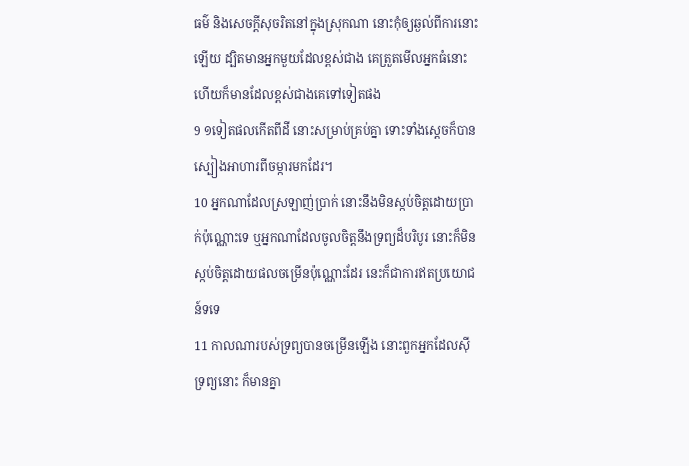ធម៌ និងសេចក្ដីសុចរិតនៅក្នុងស្រុកណា នោះកុំឲ្យឆ្ងល់ពីការនោះឡើយ ដ្បិតមានអ្នកមួយដែលខ្ពស់ជាង គេត្រួតមើលអ្នកធំនោះ ហើយក៏មានដែលខ្ពស់ជាងគេទៅទៀតផង
9 ១ទៀតផលកើតពីដី នោះសម្រាប់គ្រប់គ្នា ទោះទាំងស្តេចក៏បានស្បៀងអាហារពីចម្ការមកដែរ។
10 អ្នកណាដែលស្រឡាញ់ប្រាក់ នោះនឹងមិនស្កប់ចិត្តដោយប្រាក់ប៉ុណ្ណោះទេ ឬអ្នកណាដែលចូលចិត្តនឹងទ្រព្យដ៏បរិបូរ នោះក៏មិនស្កប់ចិត្តដោយផលចម្រើនប៉ុណ្ណោះដែរ នេះក៏ជាការឥតប្រយោជន៍ទទេ
11 កាលណារបស់ទ្រព្យបានចម្រើនឡើង នោះពួកអ្នកដែលស៊ីទ្រព្យនោះ ក៏មានគ្នា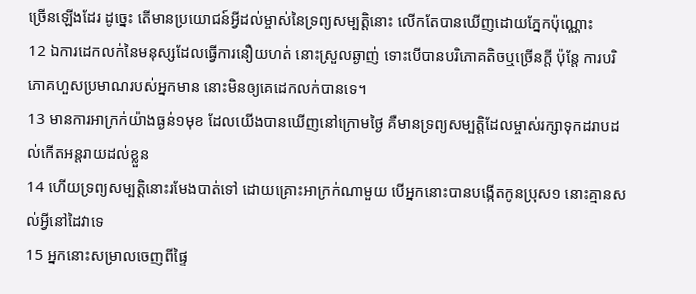ច្រើនឡើងដែរ ដូច្នេះ តើមានប្រយោជន៍អ្វីដល់ម្ចាស់នៃទ្រព្យសម្បត្តិនោះ លើកតែបានឃើញដោយភ្នែកប៉ុណ្ណោះ
12 ឯការដេកលក់នៃមនុស្សដែលធ្វើការនឿយហត់ នោះស្រួលឆ្ងាញ់ ទោះបើបានបរិភោគតិចឬច្រើនក្តី ប៉ុន្តែ ការបរិភោគហួសប្រមាណរបស់អ្នកមាន នោះមិនឲ្យគេដេកលក់បានទេ។
13 មានការអាក្រក់យ៉ាងធ្ងន់១មុខ ដែលយើងបានឃើញនៅក្រោមថ្ងៃ គឺមានទ្រព្យសម្បត្តិដែលម្ចាស់រក្សាទុកដរាបដល់កើតអន្តរាយដល់ខ្លួន
14 ហើយទ្រព្យសម្បត្តិនោះរមែងបាត់ទៅ ដោយគ្រោះអាក្រក់ណាមួយ បើអ្នកនោះបានបង្កើតកូនប្រុស១ នោះគ្មានសល់អ្វីនៅដៃវាទេ
15 អ្នកនោះសម្រាលចេញពីផ្ទៃ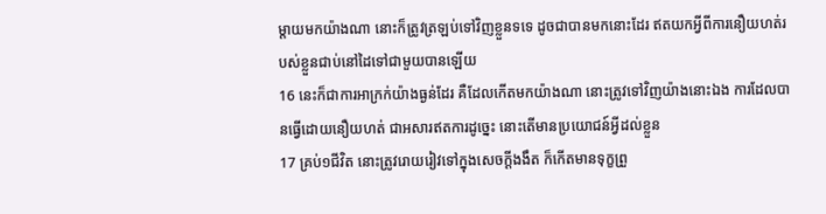ម្តាយមកយ៉ាងណា នោះក៏ត្រូវត្រឡប់ទៅវិញខ្លួនទទេ ដូចជាបានមកនោះដែរ ឥតយកអ្វីពីការនឿយហត់របស់ខ្លួនជាប់នៅដៃទៅជាមួយបានឡើយ
16 នេះក៏ជាការអាក្រក់យ៉ាងធ្ងន់ដែរ គឺដែលកើតមកយ៉ាងណា នោះត្រូវទៅវិញយ៉ាងនោះឯង ការដែលបានធ្វើដោយនឿយហត់ ជាអសារឥតការដូច្នេះ នោះតើមានប្រយោជន៍អ្វីដល់ខ្លួន
17 គ្រប់១ជីវិត នោះត្រូវរោយរៀវទៅក្នុងសេចក្ដីងងឹត ក៏កើតមានទុក្ខព្រួ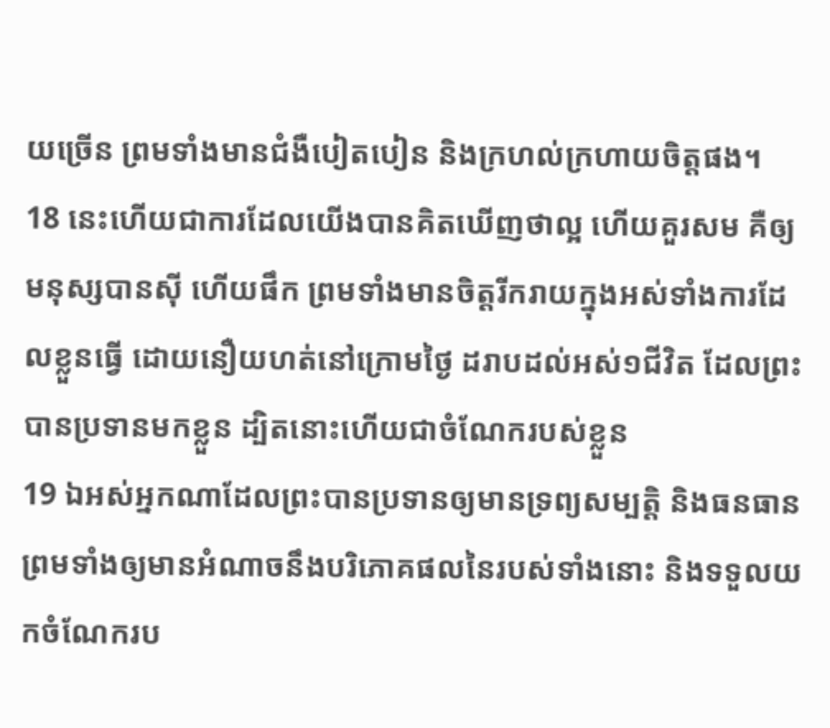យច្រើន ព្រមទាំងមានជំងឺបៀតបៀន និងក្រហល់ក្រហាយចិត្តផង។
18 នេះហើយជាការដែលយើងបានគិតឃើញថាល្អ ហើយគួរសម គឺឲ្យមនុស្សបានស៊ី ហើយផឹក ព្រមទាំងមានចិត្តរីករាយក្នុងអស់ទាំងការដែលខ្លួនធ្វើ ដោយនឿយហត់នៅក្រោមថ្ងៃ ដរាបដល់អស់១ជីវិត ដែលព្រះបានប្រទានមកខ្លួន ដ្បិតនោះហើយជាចំណែករបស់ខ្លួន
19 ឯអស់អ្នកណាដែលព្រះបានប្រទានឲ្យមានទ្រព្យសម្បត្តិ និងធនធាន ព្រមទាំងឲ្យមានអំណាចនឹងបរិភោគផលនៃរបស់ទាំងនោះ និងទទួលយកចំណែករប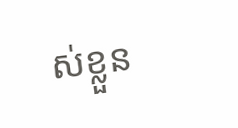ស់ខ្លួន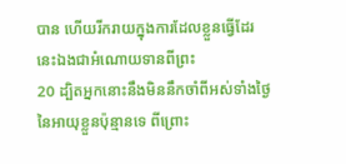បាន ហើយរីករាយក្នុងការដែលខ្លួនធ្វើដែរ នេះឯងជាអំណោយទានពីព្រះ
20 ដ្បិតអ្នកនោះនឹងមិននឹកចាំពីអស់ទាំងថ្ងៃនៃអាយុខ្លួនប៉ុន្មានទេ ពីព្រោះ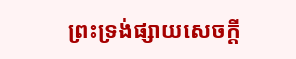ព្រះទ្រង់ផ្សាយសេចក្ដី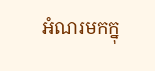អំណរមកក្នុ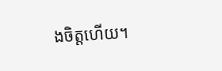ងចិត្តហើយ។